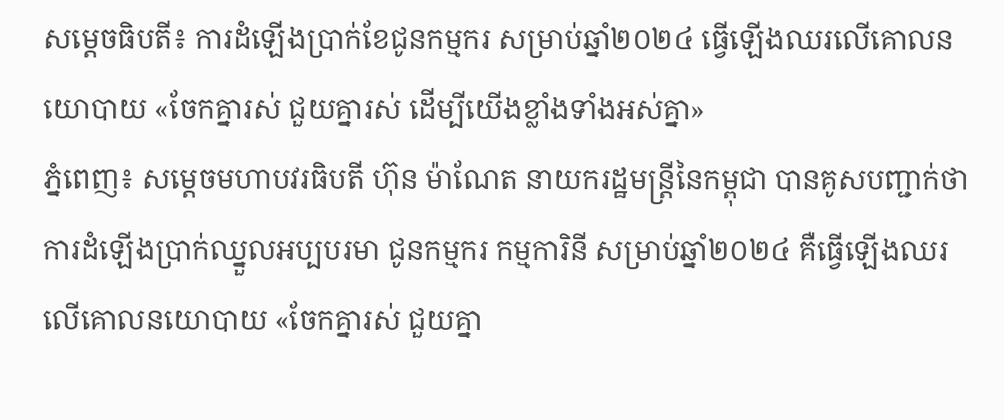សម្តេចធិបតី៖ ការដំឡើងប្រាក់ខែជូនកម្មករ សម្រាប់ឆ្នាំ២០២៤ ធ្វើឡើងឈរលើគោលនយោបាយ «ចែកគ្នារស់ ជួយគ្នារស់ ដើម្បីយើងខ្លាំងទាំងអស់គ្នា»
ភ្នំពេញ៖ សម្តេចមហាបវរធិបតី ហ៊ុន ម៉ាណែត នាយករដ្ឋមន្ត្រីនៃកម្ពុជា បានគូសបញ្ជាក់ថា ការដំឡើងប្រាក់ឈ្នួលអប្បបរមា ជូនកម្មករ កម្មការិនី សម្រាប់ឆ្នាំ២០២៤ គឺធ្វើឡើងឈរលើគោលនយោបាយ «ចែកគ្នារស់ ជួយគ្នា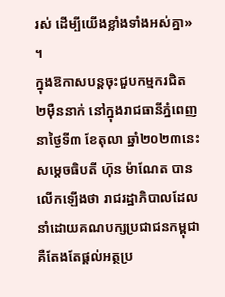រស់ ដើម្បីយើងខ្លាំងទាំងអស់គ្នា» ។
ក្នុងឱកាសបន្តចុះជួបកម្មករជិត ២ម៉ឺននាក់ នៅក្នុងរាជធានីភ្នំពេញ នាថ្ងៃទី៣ ខែតុលា ឆ្នាំ២០២៣នេះ សម្តេចធិបតី ហ៊ុន ម៉ាណែត បានលើកឡើងថា រាជរដ្ឋាភិបាលដែលនាំដោយគណបក្សប្រជាជនកម្ពុជា គឺតែងតែផ្តល់អត្ថប្រ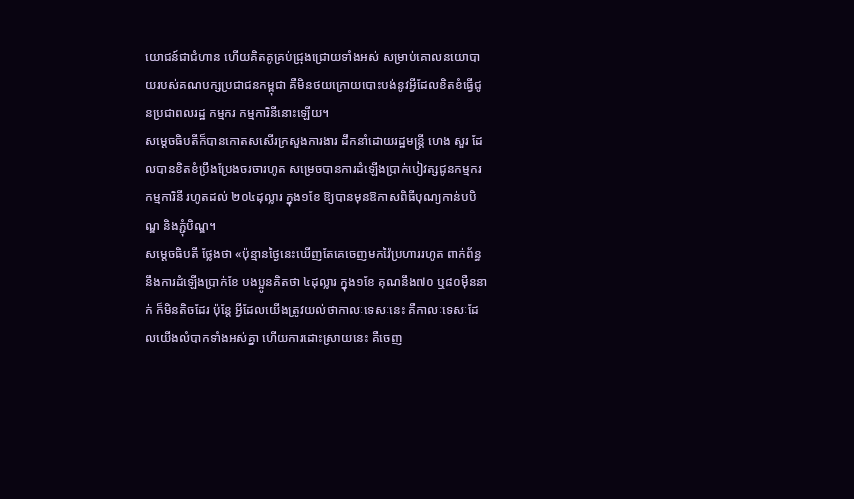យោជន៍ជាជំហាន ហើយគិតគូគ្រប់ជ្រុងជ្រោយទាំងអស់ សម្រាប់គោលនយោបាយរបស់គណបក្សប្រជាជនកម្ពុជា គឺមិនថយក្រោយបោះបង់នូវអ្វីដែលខិតខំធ្វើជូនប្រជាពលរដ្ឋ កម្មករ កម្មការិនីនោះឡើយ។
សម្តេចធិបតីក៏បានកោតសសើរក្រសួងការងារ ដឹកនាំដោយរដ្ឋមន្ត្រី ហេង សួរ ដែលបានខិតខំប្រឹងប្រែងចរចារហូត សម្រេចបានការដំឡើងប្រាក់បៀវត្សជូនកម្មករ កម្មការិនី រហូតដល់ ២០៤ដុល្លារ ក្នុង១ខែ ឱ្យបានមុនឱកាសពិធីបុណ្យកាន់បបិណ្ឌ និងភ្ជុំបិណ្ឌ។
សម្តេចធិបតី ថ្លែងថា «ប៉ុន្មានថ្ងៃនេះឃើញតែគេចេញមកវ៉ៃប្រហាររហូត ពាក់ព័ន្ធនឹងការដំឡើងប្រាក់ខែ បងប្អូនគិតថា ៤ដុល្លារ ក្នុង១ខែ គុណនឹង៧០ ឬ៨០ម៉ឺននាក់ ក៏មិនតិចដែរ ប៉ុន្តែ អ្វីដែលយើងត្រូវយល់ថាកាលៈទេសៈនេះ គឺកាលៈទេសៈដែលយើងលំបាកទាំងអស់គ្នា ហើយការដោះស្រាយនេះ គឺចេញ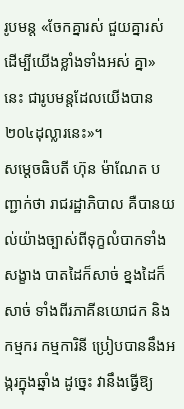រូបមន្ត «ចែកគ្នារស់ ជួយគ្នារស់ ដើម្បីយើងខ្លាំងទាំងអស់ គ្នា» នេះ ជារូបមន្តដែលយើងបាន ២០៤ដុល្លារនេះ»។
សម្តេចធិបតី ហ៊ុន ម៉ាណែត បញ្ជាក់ថា រាជរដ្ឋាភិបាល គឺបានយល់យ៉ាងច្បាស់ពីទុក្ខលំបាកទាំងសង្ខាង បាតដៃក៏សាច់ ខ្នងដៃក៏សាច់ ទាំងពីរភាគីនយោជក និងកម្មករ កម្មការិនី ប្រៀបបាននឹងអង្ករក្នុងឆ្នាំង ដូច្នេះ វានឹងធ្វើឱ្យ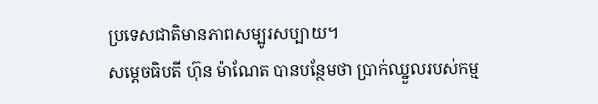ប្រទេសជាតិមានភាពសម្បូរសប្បាយ។
សម្តេចធិបតី ហ៊ុន ម៉ាណែត បានបន្ថែមថា ប្រាក់ឈ្នួលរបស់កម្ម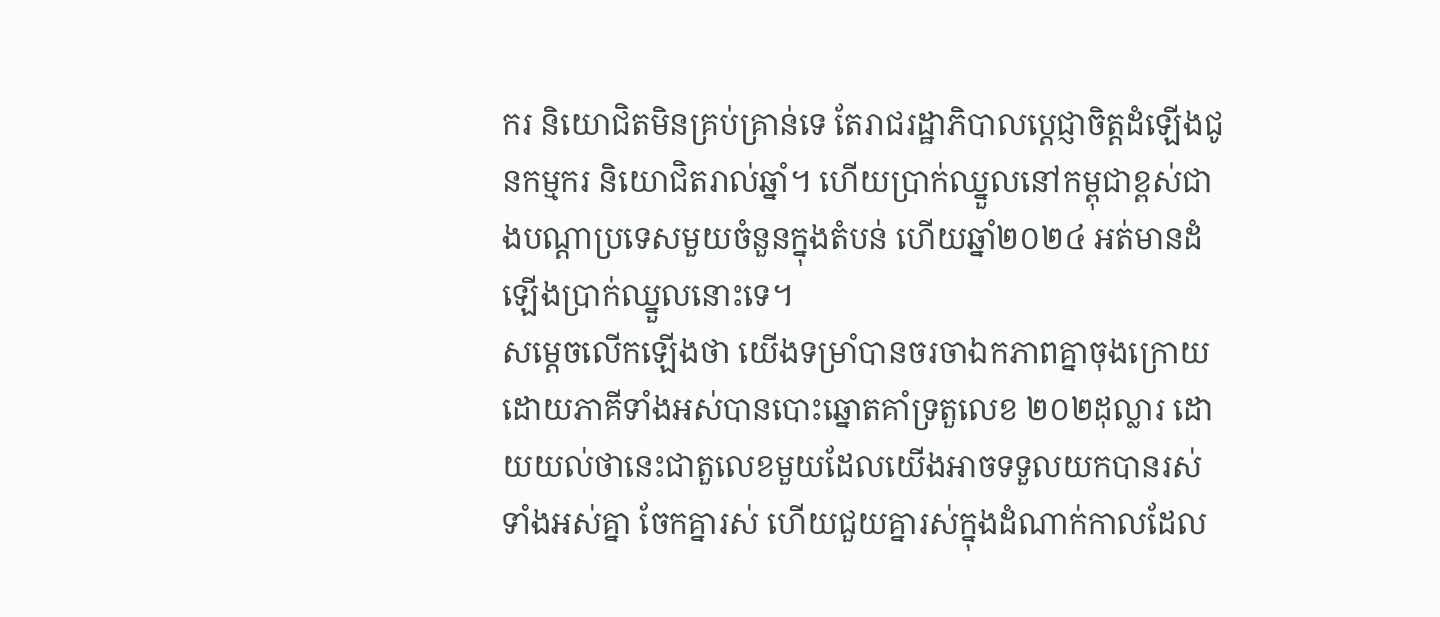ករ និយោជិតមិនគ្រប់គ្រាន់ទេ តែរាជរដ្ឋាភិបាលប្តេជ្ញាចិត្តដំឡើងជូនកម្មករ និយោជិតរាល់ឆ្នាំ។ ហើយប្រាក់ឈ្នួលនៅកម្ពុជាខ្ពស់ជាងបណ្តាប្រទេសមួយចំនួនក្នុងតំបន់ ហើយឆ្នាំ២០២៤ អត់មានដំឡើងប្រាក់ឈ្នួលនោះទេ។
សម្ដេចលើកឡើងថា យើងទម្រាំបានចរចាឯកភាពគ្នាចុងក្រោយ ដោយភាគីទាំងអស់បានបោះឆ្នោតគាំទ្រតួលេខ ២០២ដុល្លារ ដោយយល់ថានេះជាតួលេខមួយដែលយើងអាចទទួលយកបានរស់ទាំងអស់គ្នា ចែកគ្នារស់ ហើយជួយគ្នារស់ក្នុងដំណាក់កាលដែល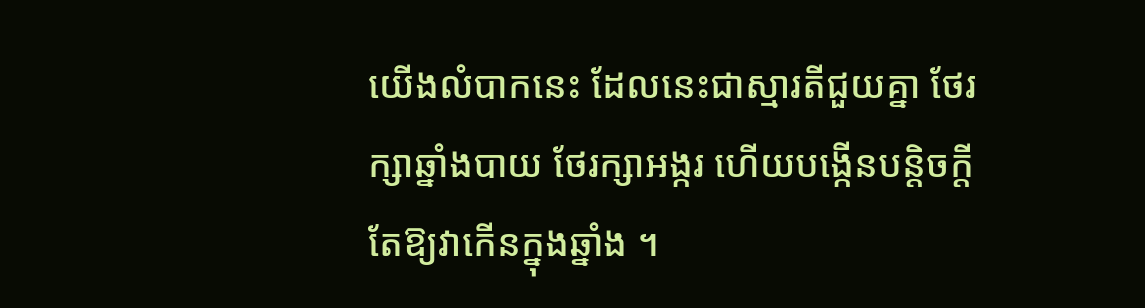យើងលំបាកនេះ ដែលនេះជាស្មារតីជួយគ្នា ថែរក្សាឆ្នាំងបាយ ថែរក្សាអង្ករ ហើយបង្កើនបន្តិចក្តីតែឱ្យវាកើនក្នុងឆ្នាំង ។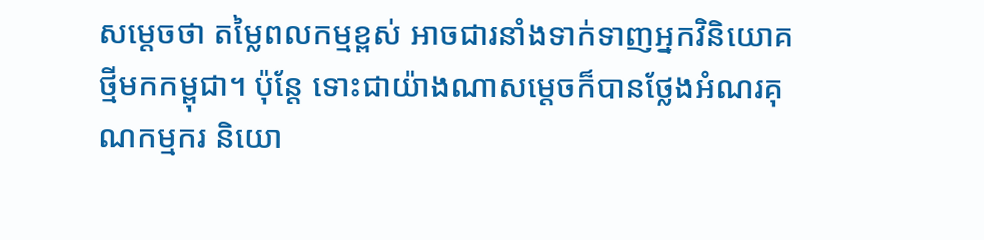សម្តេចថា តម្លៃពលកម្មខ្ពស់ អាចជារនាំងទាក់ទាញអ្នកវិនិយោគថ្មីមកកម្ពុជា។ ប៉ុន្តែ ទោះជាយ៉ាងណាសម្តេចក៏បានថ្លែងអំណរគុណកម្មករ និយោ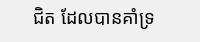ជិត ដែលបានគាំទ្រ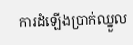ការដំឡើងប្រាក់ឈ្នួល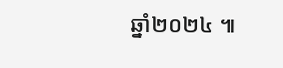ឆ្នាំ២០២៤ ៕